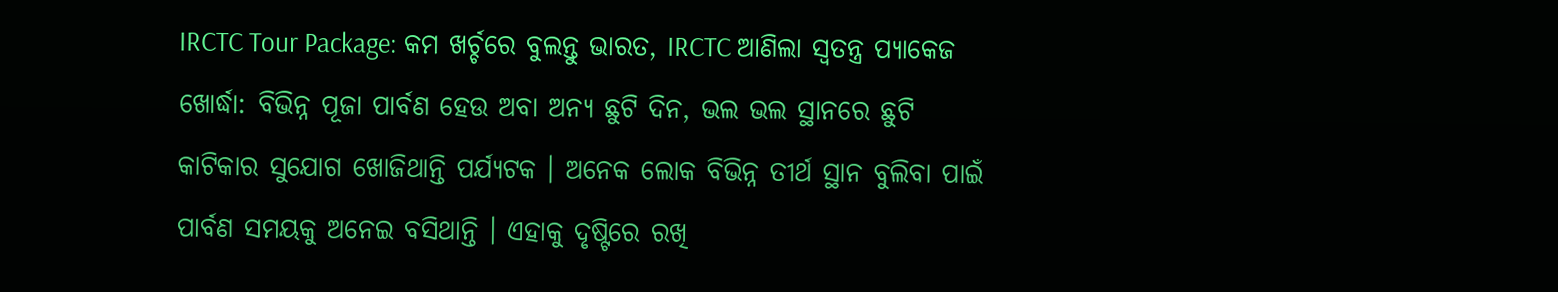IRCTC Tour Package: କମ ଖର୍ଚ୍ଚରେ ବୁଲନ୍ତୁ ଭାରତ, IRCTC ଆଣିଲା ସ୍ବତନ୍ତ୍ର ପ୍ୟାକେଜ
ଖୋର୍ଦ୍ଧା: ବିଭିନ୍ନ ପୂଜା ପାର୍ବଣ ହେଉ ଅବା ଅନ୍ୟ ଛୁଟି ଦିନ, ଭଲ ଭଲ ସ୍ଥାନରେ ଛୁଟି କାଟିକାର ସୁଯୋଗ ଖୋଜିଥାନ୍ତି ପର୍ଯ୍ୟଟକ । ଅନେକ ଲୋକ ବିଭିନ୍ନ ତୀର୍ଥ ସ୍ଥାନ ବୁଲିବା ପାଇଁ ପାର୍ବଣ ସମୟକୁ ଅନେଇ ବସିଥାନ୍ତି । ଏହାକୁ ଦୃଷ୍ଟିରେ ରଖି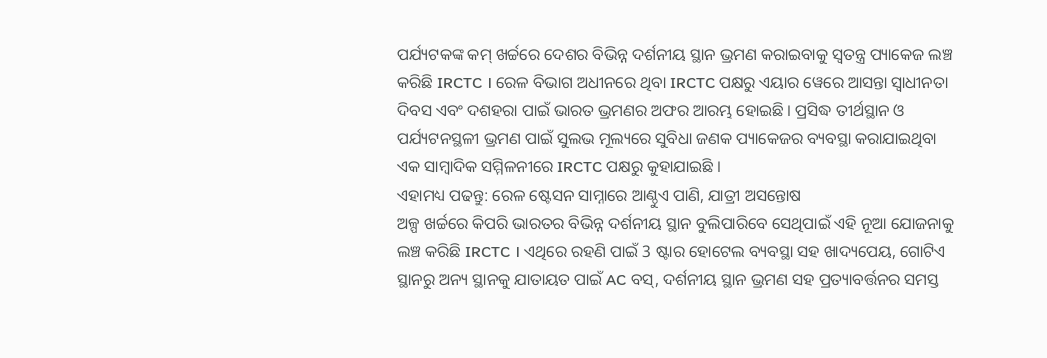ପର୍ଯ୍ୟଟକଙ୍କ କମ୍ ଖର୍ଚ୍ଚରେ ଦେଶର ବିଭିନ୍ନ ଦର୍ଶନୀୟ ସ୍ଥାନ ଭ୍ରମଣ କରାଇବାକୁ ସ୍ବତନ୍ତ୍ର ପ୍ୟାକେଜ ଲଞ୍ଚ କରିଛି IRCTC । ରେଳ ବିଭାଗ ଅଧୀନରେ ଥିବା IRCTC ପକ୍ଷରୁ ଏୟାର ୱେରେ ଆସନ୍ତା ସ୍ୱାଧୀନତା ଦିବସ ଏବଂ ଦଶହରା ପାଇଁ ଭାରତ ଭ୍ରମଣର ଅଫର ଆରମ୍ଭ ହୋଇଛି । ପ୍ରସିଦ୍ଧ ତୀର୍ଥସ୍ଥାନ ଓ ପର୍ଯ୍ୟଟନସ୍ଥଳୀ ଭ୍ରମଣ ପାଇଁ ସୁଲଭ ମୂଲ୍ୟରେ ସୁବିଧା ଜଣକ ପ୍ୟାକେଜର ବ୍ୟବସ୍ଥା କରାଯାଇଥିବା ଏକ ସାମ୍ବାଦିକ ସମ୍ମିଳନୀରେ IRCTC ପକ୍ଷରୁ କୁହାଯାଇଛି ।
ଏହାମଧ୍ୟ ପଢନ୍ତୁ: ରେଳ ଷ୍ଟେସନ ସାମ୍ନାରେ ଆଣ୍ଠୁଏ ପାଣି, ଯାତ୍ରୀ ଅସନ୍ତୋଷ
ଅଳ୍ପ ଖର୍ଚ୍ଚରେ କିପରି ଭାରତର ବିଭିନ୍ନ ଦର୍ଶନୀୟ ସ୍ଥାନ ବୁଲିପାରିବେ ସେଥିପାଇଁ ଏହି ନୂଆ ଯୋଜନାକୁ ଲଞ୍ଚ କରିଛି IRCTC । ଏଥିରେ ରହଣି ପାଇଁ 3 ଷ୍ଟାର ହୋଟେଲ ବ୍ୟବସ୍ଥା ସହ ଖାଦ୍ୟପେୟ, ଗୋଟିଏ ସ୍ଥାନରୁ ଅନ୍ୟ ସ୍ଥାନକୁ ଯାତାୟତ ପାଇଁ AC ବସ୍, ଦର୍ଶନୀୟ ସ୍ଥାନ ଭ୍ରମଣ ସହ ପ୍ରତ୍ୟାବର୍ତ୍ତନର ସମସ୍ତ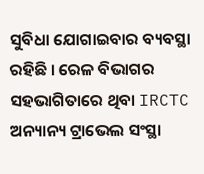ସୁବିଧା ଯୋଗାଇବାର ବ୍ୟବସ୍ଥା ରହିଛି । ରେଳ ବିଭାଗର ସହଭାଗିତାରେ ଥିବା IRCTC ଅନ୍ୟାନ୍ୟ ଟ୍ରାଭେଲ ସଂସ୍ଥା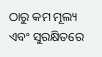ଠାରୁ କମ ମୂଲ୍ୟ ଏବଂ ସୁରକ୍ଷିତରେ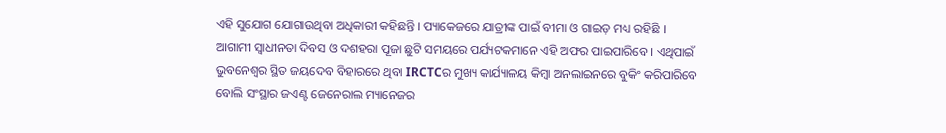ଏହି ସୁଯୋଗ ଯୋଗାଉଥିବା ଅଧିକାରୀ କହିଛନ୍ତି । ପ୍ୟାକେଜରେ ଯାତ୍ରୀଙ୍କ ପାଇଁ ବୀମା ଓ ଗାଇଡ଼ ମଧ୍ୟ ରହିଛି । ଆଗାମୀ ସ୍ବାଧୀନତା ଦିବସ ଓ ଦଶହରା ପୂଜା ଛୁଟି ସମୟରେ ପର୍ଯ୍ୟଟକମାନେ ଏହି ଅଫର ପାଇପାରିବେ । ଏଥିପାଇଁ ଭୁବନେଶ୍ୱର ସ୍ଥିତ ଜୟଦେବ ବିହାରରେ ଥିବା IRCTCର ମୁଖ୍ୟ କାର୍ଯ୍ୟାଳୟ କିମ୍ବା ଅନଲାଇନରେ ବୁକିଂ କରିପାରିବେ ବୋଲି ସଂସ୍ଥାର ଜଏଣ୍ଟ ଜେନେରାଲ ମ୍ୟାନେଜର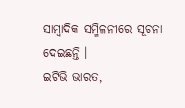ସାମ୍ବାଦିକ ସମ୍ମିଳନୀରେ ସୂଚନା ଦେଇଛନ୍ତି ।
ଇଟିଭି ଭାରତ,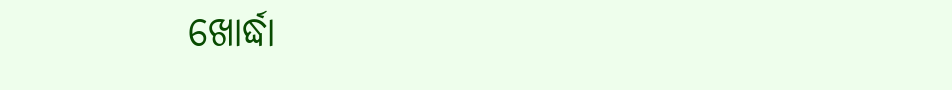ଖୋର୍ଦ୍ଧା